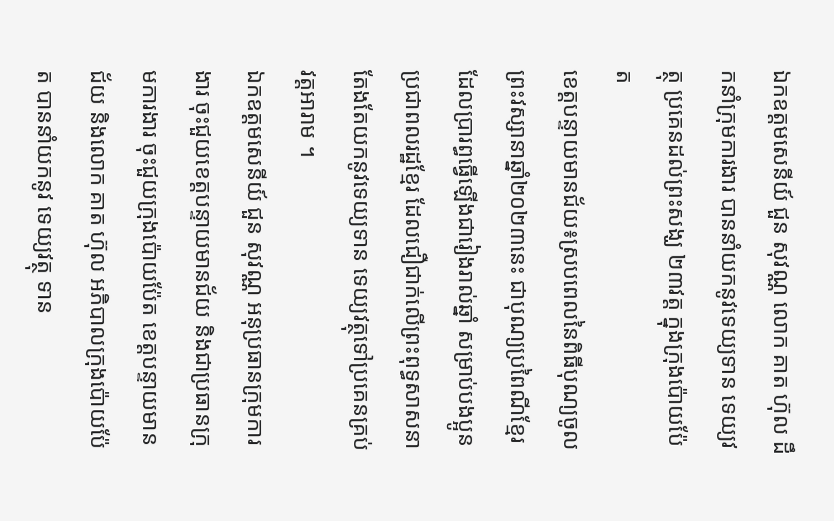ឯកឧត្តមសេនីយ៍ ជួន សុវណ្ណ លោក គាត ហ៊ុល ដឹកនាំក្រុមការងារ បាននាំយកនូវទេយ្យទាន ទេយ្យវត្ថុ ប្រគេនដល់ព្រះសង្ឃ ២៣វត្ត ក្នុងក្រុងប៉ោយប៉ែត
ខេត្តបន្ទាយមានជ័យ៖ស្របពេលនៃពិធីបុណ្យចូលព្រះវស្សានាឆ្នាំ២០២៣នេះ ជាបុណ្យប្រពៃណីខ្មែរ ដែលប្រារព្ធធ្វើឡើងជារៀងរាល់ឆ្នាំ សម្រាប់បងប្អូនប្រជាពលរដ្ឋខ្មែរ ដែលជឿជាក់លើព្រះពុទ្ធសាសនា តែងតែយកនូវទេយ្យទាន ទេយ្យវត្ថុទៅប្រគេនគ្រប់វត្តអារាម ។
ឯកឧត្តមសេនីយ៍ ជួន សុវណ្ណ អនុប្រធានក្រុមការងារ ចុះជួយខេត្តបន្ទាយមានជ័យ និងជាប្រធានក្រុមការងារ ចុះជួយក្រុងប៉ោយប៉ែត ខេត្តបន្ទាយមានជ័យ និងលោក គាត ហ៊ុល អភិបាលក្រុងប៉ោយប៉ែត បាននាំយកនូវ ទេយ្យវត្ថុ ទាន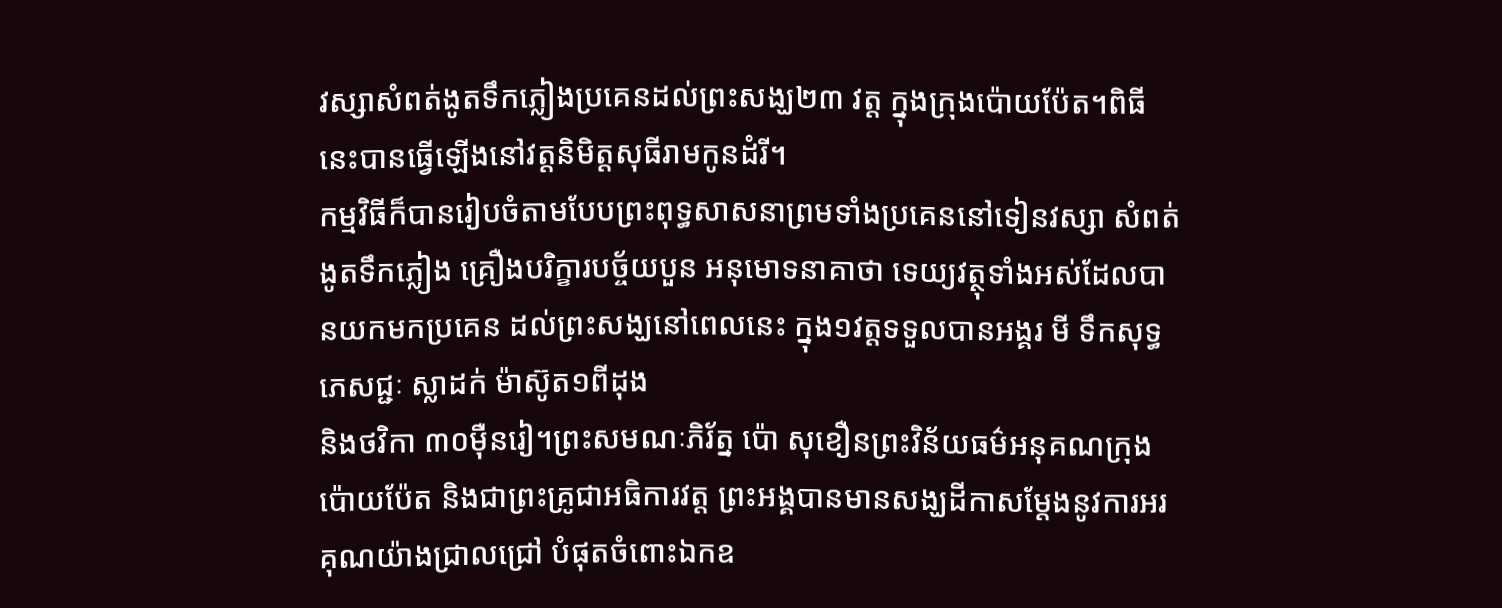វស្សាសំពត់ងូតទឹកភ្លៀងប្រគេនដល់ព្រះសង្ឃ២៣ វត្ត ក្នុងក្រុងប៉ោយប៉ែត។ពិធីនេះបានធ្វើឡើងនៅវត្តនិមិត្តសុធីរាមកូនដំរី។
កម្មវិធីក៏បានរៀបចំតាមបែបព្រះពុទ្ធសាសនាព្រមទាំងប្រគេននៅទៀនវស្សា សំពត់ងូតទឹកភ្លៀង គ្រឿងបរិក្ខារបច្ច័យបួន អនុមោទនាគាថា ទេយ្យវត្ថុទាំងអស់ដែលបានយកមកប្រគេន ដល់ព្រះសង្ឃនៅពេលនេះ ក្នុង១វត្តទទួលបានអង្គរ មី ទឹកសុទ្ធ ភេសជ្ជៈ ស្លាដក់ ម៉ាស៊ូត១ពីដុង
និងថវិកា ៣០ម៉ឺនរៀ។ព្រះសមណៈភិរ័ត្ន ប៉ោ សុខឿនព្រះវិន័យធម៌អនុគណក្រុងប៉ោយប៉ែត និងជាព្រះគ្រូជាអធិការវត្ត ព្រះអង្គបានមានសង្ឃដីកាសម្ដែងនូវការអរគុណយ៉ាងជ្រាលជ្រៅ បំផុតចំពោះឯកឧ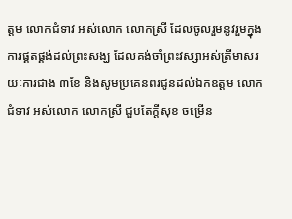ត្តម លោកជំទាវ អស់លោក លោកស្រី ដែលចូលរួមនូវរួមក្នុងការផ្គតផ្គង់ដល់ព្រះសង្ឃ ដែលគង់ចាំព្រះវស្សាអស់ត្រីមាសរយៈការជាង ៣ខែ និងសូមប្រគេនពរជូនដល់ឯកឧត្តម លោកជំទាវ អស់លោក លោកស្រី ជួបតែក្តីសុខ ចម្រើន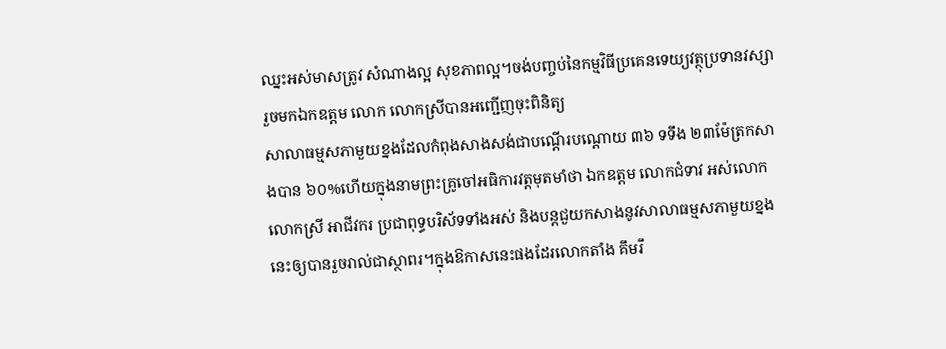ឈ្នះអស់មាសត្រូវ សំណាងល្អ សុខភាពល្អ។ចង់បញ្ចប់នៃកម្មវិធីប្រគេនទេយ្យវត្ថុប្រទានវស្សារួចមកឯកឧត្តម លោក លោកស្រីបានអញ្ជើញចុះពិនិត្យ
សាលាធម្មសភាមួយខ្នងដែលកំពុងសាងសង់ជាបណ្ដើរបណ្តោយ ៣៦ ទទឹង ២៣ម៉ែត្រកសាងបាន ៦០%ហើយក្នុងនាមព្រះគ្រូចៅអធិការវត្តមុតមាំថា ឯកឧត្តម លោកជំទាវ អស់លោក លោកស្រី អាជីវករ ប្រជាពុទ្ធបរិស័ទទាំងអស់ និងបន្តជួយកសាងនូវសាលាធម្មសភាមួយខ្នងនេះឲ្យបានរួចរាល់ជាស្ថាពរ។ក្នុងឱកាសនេះផងដែរលោកតាំង គឹមរឹ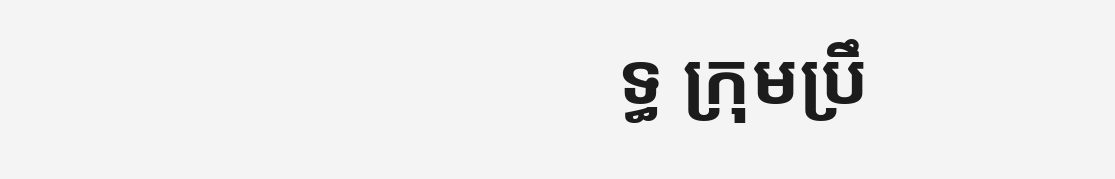ទ្ធ ក្រុមប្រឹ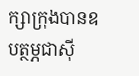ក្សាក្រុងបានឧបត្ថម្ភជាស៊ី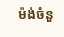ម៉ង់ចំនួ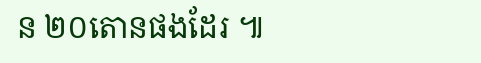ន ២០តោនផងដែរ ៕